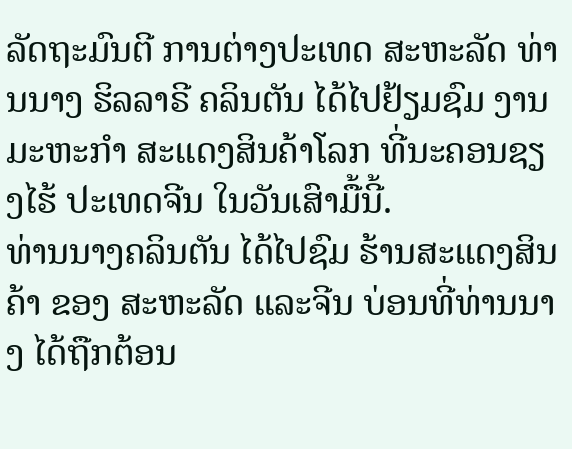ລັດຖະມົນຕີ ການຕ່າງປະເທດ ສະຫະລັດ ທ່ານນາງ ຮິລລາຣີ ຄລິນຕັນ ໄດ້ໄປຢ້ຽມຊົມ ງານມະຫະກຳ ສະແດງສິນຄ້າໂລກ ທີ່ນະຄອນຊຽງໄຮ້ ປະເທດຈີນ ໃນວັນເສົາມື້ນີ້.
ທ່ານນາງຄລິນຕັນ ໄດ້ໄປຊົມ ຮ້ານສະແດງສິນຄ້າ ຂອງ ສະຫະລັດ ແລະຈີນ ບ່ອນທີ່ທ່ານນາງ ໄດ້ຖືກຕ້ອນ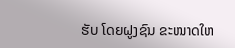ຮັບ ໂດຍຝູງຊົນ ຂະໜາດໃຫ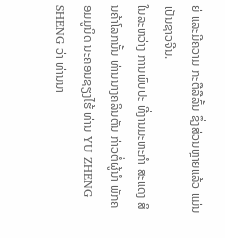ຍ່ ແລະມີຄວາມ ກະຕືລືລົ້ນ ຊຶ່ງສ່ວນຫຼາຍແລ້ວ ແມ່ນເປັນຊາວຈີນ.
ໃນລະຫວ່າງ ການພົບປະ ທີ່ງານມະຫະກຳ ສະແດງ ສິນຄ້າໂລກນັ້ນ ທ່ານນາງຄລິນຕັນ ກ່າວຕໍ່ຜູ້ນຳ ພັກຄອມມູນິດ ນະຄອນຊຽງໄຮ້ ທ່ານ YU ZHENG SHENG ວ່າ ທ່ານນາ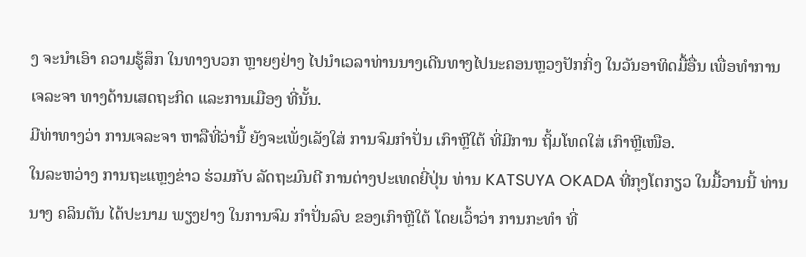ງ ຈະນຳເອົາ ຄວາມຮູ້ສຶກ ໃນທາງບວກ ຫຼາຍໆຢ່າງ ໄປນຳເວລາທ່ານນາງເດີນທາງໄປນະຄອນຫຼວງປັກກິ່ງ ໃນວັນອາທິດມື້ອື່ນ ເພື່ອທຳການ ເຈລະຈາ ທາງດ້ານເສດຖະກິດ ແລະການເມືອງ ທີ່ນັ້ນ.
ມີທ່າທາງວ່າ ການເຈລະຈາ ຫາລືທີ່ວ່ານີ້ ຍັງຈະເພັ່ງເລັງໃສ່ ການຈົມກຳປັ່ນ ເກົາຫຼີໃຕ້ ທີ່ມີການ ຖິ້ມໂທດໃສ່ ເກົາຫຼີເໜືອ.
ໃນລະຫວ່າງ ການຖະແຫຼງຂ່າວ ຮ່ວມກັບ ລັດຖະມົນຕີ ການຕ່າງປະເທດຍີ່ປຸ່ນ ທ່ານ KATSUYA OKADA ທີ່ກຸງໂຕກຽວ ໃນມື້ວານນີ້ ທ່ານນາງ ຄລິນຕັນ ໄດ້ປະນາມ ພຽງຢາງ ໃນການຈົມ ກຳປັ່ນລົບ ຂອງເກົາຫຼີໃຕ້ ໂດຍເວົ້າວ່າ ການກະທຳ ທີ່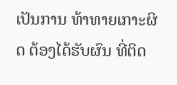ເປັນການ ທ້າທາຍເກາະຜິດ ຕ້ອງໄດ້ຮັບຜົນ ທີ່ຕິດ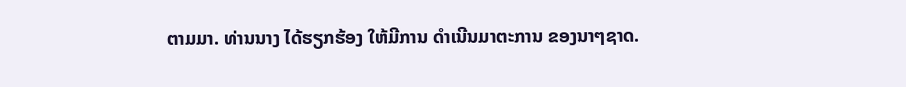ຕາມມາ. ທ່ານນາງ ໄດ້ຮຽກຮ້ອງ ໃຫ້ມີການ ດຳເນີນມາຕະການ ຂອງນາໆຊາດ.